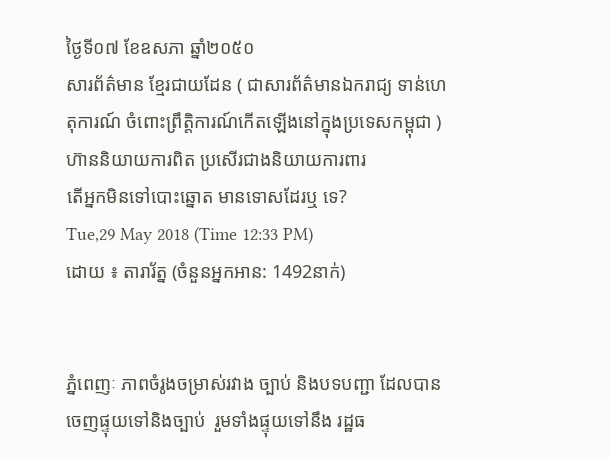ថ្ងៃទី០៧ ខែឧសភា ឆ្នាំ២០៥០
សារព័ត៌មាន ខ្មែរជាយដែន ( ជាសារព័ត៌មានឯករាជ្យ ទាន់ហេតុការណ៍ ចំពោះព្រឹត្តិការណ៍កើតឡើងនៅក្នុងប្រទេសកម្ពុជា )ហ៊ាននិយាយការពិត ប្រសើរជាងនិយាយការពារ
តើអ្នកមិនទៅបោះឆ្នោត មានទោសដែរឬ ទេ?
Tue,29 May 2018 (Time 12:33 PM)
ដោយ ៖ តារារ័ត្ន (ចំនួនអ្នកអាន: 1492នាក់)


ភ្នំពេញៈ ភាពចំរូងចម្រាស់រវាង ច្បាប់ និងបទបញ្ជា ដែលបានចេញផ្ទុយទៅនិងច្បាប់  រួមទាំងផ្ទុយទៅនឹង រដ្ឋធ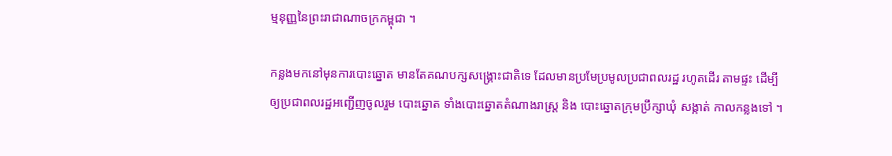ម្មនុញ្ញនៃព្រះរាជាណាចក្រកម្ពុជា ។

កន្លងមកនៅមុនការបោះឆ្នោត មានតែគណបក្សសង្គ្រោះជាតិទេ ដែលមានប្រមែប្រមូលប្រជាពលរដ្ឋ រហូតដើរ តាមផ្ទះ ដើម្បីឲ្យប្រជាពលរដ្ឋអញ្ជើញចូលរួម បោះឆ្នោត ទាំងបោះឆ្នោតតំណាងរាស្ត្រ និង បោះឆ្នោតក្រុមប្រឹក្សាឃុំ សង្កាត់ កាលកន្លងទៅ ។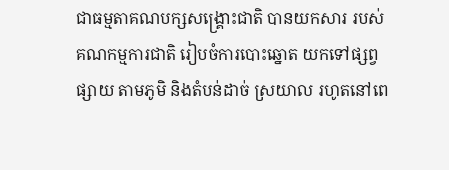ជាធម្មតាគណបក្សសង្គ្រោះជាតិ បានយកសារ របស់គណកម្មការជាតិ រៀបចំការបោះឆ្នោត យកទៅផ្សព្វផ្សាយ តាមភូមិ និងតំបន់ដាច់ ស្រយាល រហូតនៅពេ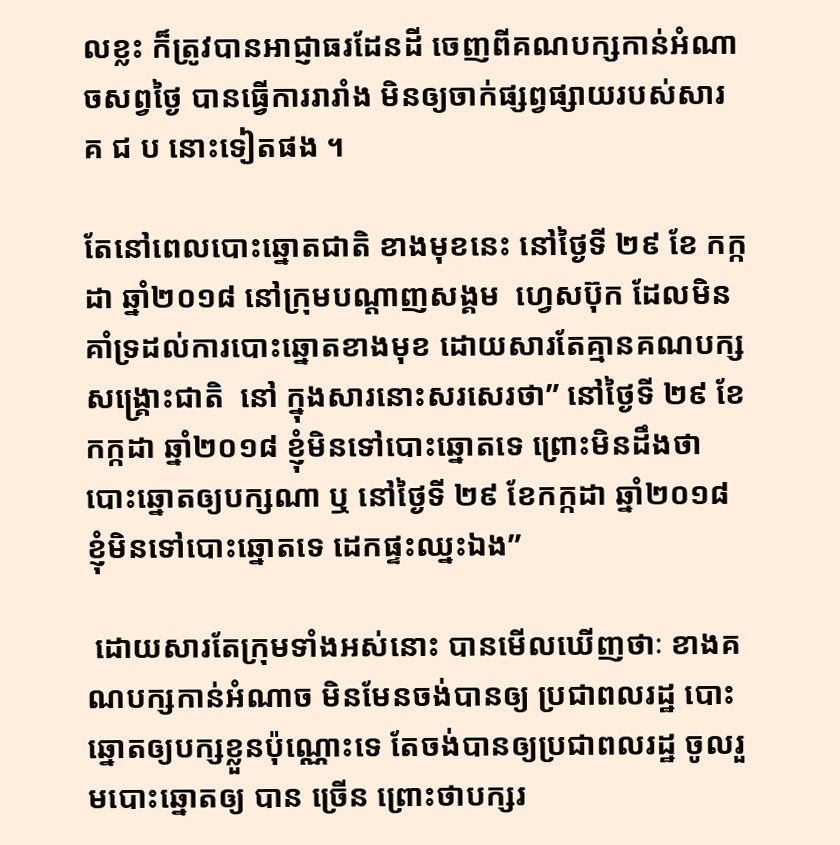លខ្លះ ក៏ត្រូវបានអាជ្ញាធរដែនដី ចេញពីគណបក្សកាន់អំណាចសព្វថ្ងៃ បានធ្វើការរារាំង មិនឲ្យចាក់ផ្សព្វផ្សាយរបស់សារ គ ជ ប នោះទៀតផង ។

តែនៅពេលបោះឆ្នោតជាតិ ខាងមុខនេះ នៅថ្ងៃទី ២៩ ខែ កក្កដា ឆ្នាំ២០១៨ នៅក្រុមបណ្តាញសង្គម  ហ្វេសប៊ុក ដែលមិនគាំទ្រដល់ការបោះឆ្នោតខាងមុខ ដោយសារតែគ្មានគណបក្សសង្គ្រោះជាតិ  នៅ ក្នុងសារនោះសរសេរថា” នៅថ្ងៃទី ២៩ ខែកក្កដា ឆ្នាំ២០១៨ ខ្ញុំមិនទៅបោះឆ្នោតទេ ព្រោះមិនដឹងថា បោះឆ្នោតឲ្យបក្សណា ឬ នៅថ្ងៃទី ២៩ ខែកក្កដា ឆ្នាំ២០១៨ ខ្ញុំមិនទៅបោះឆ្នោតទេ ដេកផ្ទះឈ្នះឯង”

 ដោយសារតែក្រុមទាំងអស់នោះ បានមើលឃើញថាៈ ខាងគណបក្សកាន់អំណាច មិនមែនចង់បានឲ្យ ប្រជាពលរដ្ឋ បោះឆ្នោតឲ្យបក្សខ្លួនប៉ុណ្ណោះទេ តែចង់បានឲ្យប្រជាពលរដ្ឋ ចូលរួមបោះឆ្នោតឲ្យ បាន ច្រើន ព្រោះថាបក្សរ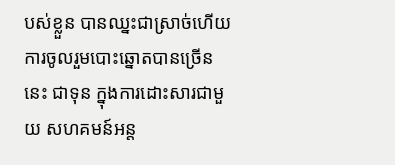បស់ខ្លួន បានឈ្នះជាស្រាច់ហើយ  ការចូលរួមបោះឆ្នោតបានច្រើននេះ ជាទុន ក្នុងការដោះសារជាមួយ សហគមន៍អន្ត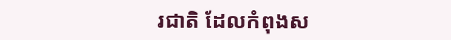រជាតិ ដែលកំពុងស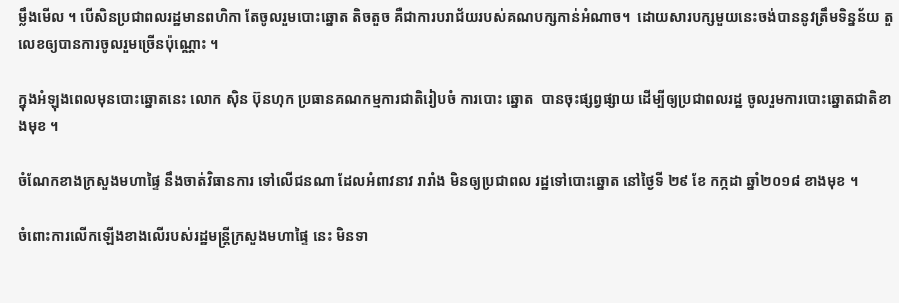ម្លឹងមើល ។ បើសិនប្រជាពលរដ្ឋមានពហិកា តែចូលរួមបោះឆ្នោត តិចតួច គឺជាការបរាជ័យរបស់គណបក្សកាន់អំណាច។  ដោយសារបក្សមួយនេះចង់បាននូវត្រឹមទិន្នន័យ តួលេខឲ្យបានការចូលរួមច្រើនប៉ុណ្ណោះ ។

ក្នុងអំឡុងពេលមុនបោះឆ្នោតនេះ លោក ស៊ិន ប៊ុនហុក ប្រធានគណកម្មការជាតិរៀបចំ ការបោះ ឆ្នោត  បានចុះផ្សព្វផ្សាយ ដើម្បីឲ្យប្រជាពលរដ្ឋ ចូលរួមការបោះឆ្នោតជាតិខាងមុខ ។

ចំណែកខាងក្រសួងមហាផ្ទៃ នឹងចាត់វិធានការ ទៅលើជនណា ដែលអំពាវនាវ រារាំង មិនឲ្យប្រជាពល រដ្ឋទៅបោះឆ្នោត នៅថ្ងៃទី ២៩ ខែ កក្កដា ឆ្នាំ២០១៨ ខាងមុខ ។

ចំពោះការលើកឡើងខាងលើរបស់រដ្ឋមន្ត្រីក្រសួងមហាផ្ទៃ នេះ មិនទា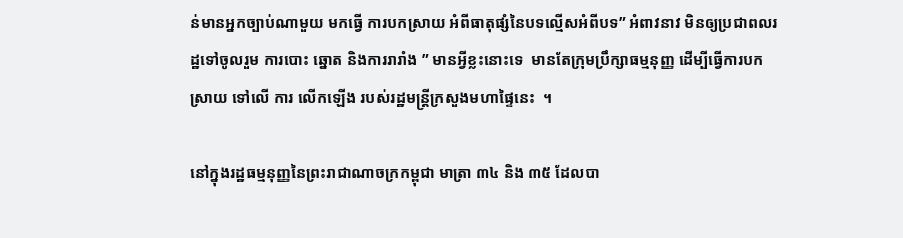ន់មានអ្នកច្បាប់ណាមួយ មកធ្វើ ការបកស្រាយ អំពីធាតុផ្សំនៃបទល្មើសអំពីបទ” អំពាវនាវ មិនឲ្យប្រជាពលរដ្ឋទៅចូលរួម ការបោះ ឆ្នោត និងការរារាំង ” មានអ្វីខ្លះនោះទេ  មានតែក្រុមប្រឹក្សាធម្មនុញ្ញ ដើម្បីធ្វើការបកស្រាយ ទៅលើ ការ លើកឡើង របស់រដ្ឋមន្ត្រីក្រសួងមហាផ្ទៃនេះ  ។

នៅក្នុងរដ្ឋធម្មនុញ្ញនៃព្រះរាជាណាចក្រកម្ពុជា មាត្រា ៣៤ និង ៣៥ ដែលបា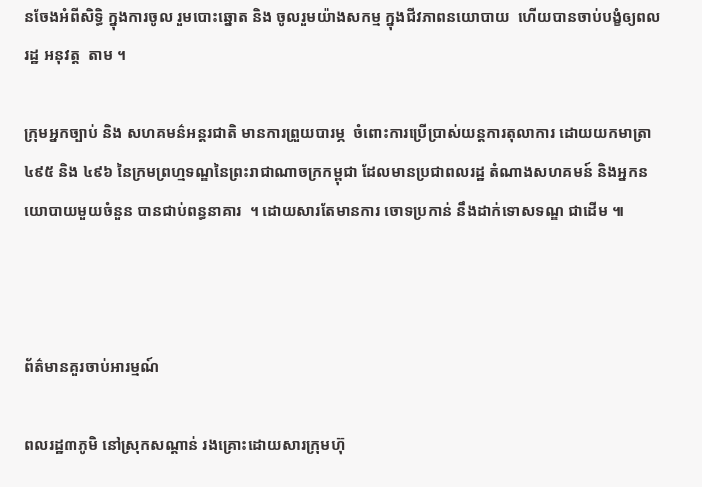នចែងអំពីសិទ្ធិ ក្នុងការចូល រួមបោះឆ្នោត និង ចូលរួមយ៉ាងសកម្ម ក្នុងជីវភាពនយោបាយ  ហើយបានចាប់បង្ខំឲ្យពលរដ្ឋ អនុវត្ត  តាម ។

ក្រុមអ្នកច្បាប់ និង សហគមន៌អន្តរជាតិ មានការព្រួយបារម្ភ  ចំពោះការប្រើប្រាស់យន្តការតុលាការ ដោយយកមាត្រា ៤៩៥ និង ៤៩៦ នៃក្រមព្រហ្មទណ្ឌនៃព្រះរាជាណាចក្រកម្ពុជា ដែលមានប្រជាពលរដ្ឋ តំណាងសហគមន៍ និងអ្នកនយោបាយមួយចំនួន បានជាប់ពន្ធនាគារ  ។ ដោយសារតែមានការ ចោទប្រកាន់ នឹងដាក់ទោសទណ្ឌ ជាដើម ៕



ព័ត៌មានគួរចាប់អារម្មណ៍

ពលរដ្ឋ៣ភូមិ នៅស្រុកសណ្ដាន់ រងគ្រោះដោយសារក្រុមហ៊ុ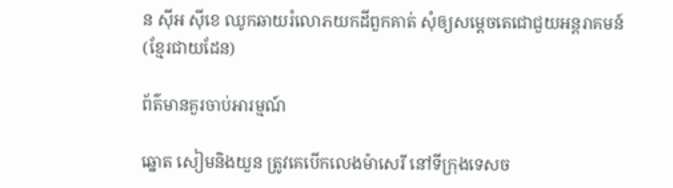ន ស៊ីអ ស៊ីខេ ឈូកឆាយរំលោភយកដីពួកគាត់ សុំឲ្យសម្ដេចតេជោជួយអន្តរាគមន៍ (ខ្មែរជាយដែន)

ព័ត៌មានគួរចាប់អារម្មណ៍

ឆ្នោត សៀមនិងយួន ត្រូវគេបើកលេងម៉ាសេរី នៅទីក្រុងទេសច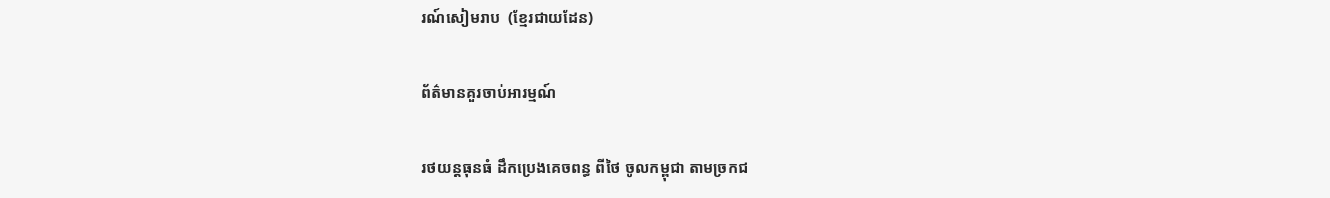រណ៍សៀមរាប  (ខ្មែរជាយដែន)

ព័ត៌មានគួរចាប់អារម្មណ៍

រថយន្តធុនធំ ដឹកប្រេងគេចពន្ធ ពីថៃ ចូលកម្ពុជា តាមច្រកជ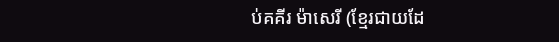ប់គគីរ ម៉ាសេរី (ខ្មែរជាយដែ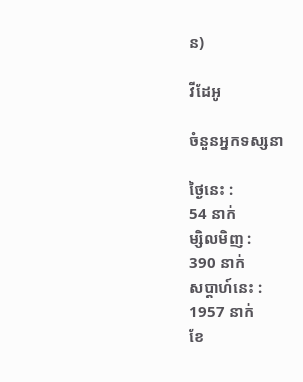ន)

វីដែអូ

ចំនួនអ្នកទស្សនា

ថ្ងៃនេះ :
54 នាក់
ម្សិលមិញ :
390 នាក់
សប្តាហ៍នេះ :
1957 នាក់
ខែ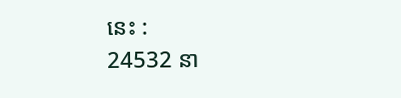នេះ :
24532 នា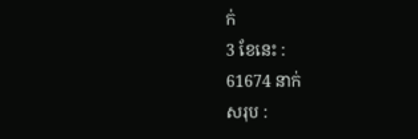ក់
3 ខែនេះ :
61674 នាក់
សរុប :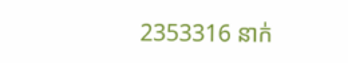2353316 នាក់